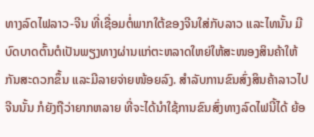ທາງລົດໄຟລາວ-ຈີນ ທີ່ເຊື່ອມຕໍ່ພາກໃຕ້ຂອງຈີນໃສ່ກັບລາວ ແລະໄທນັ້ນ ມີບົດບາດຕົ້ນຕໍເປັນພຽງທາງຜ່ານແກ່ຕະຫລາດໃຫຍ່ໃຫ້ສະໜອງສິນຄ້າໃຫ້ກັນສະດວກຂຶ້ນ ແລະມີລາຍຈ່າຍໜ້ອຍລົງ. ສໍາລັບການຂົນສົ່ງສິນຄ້າລາວໄປຈີນນັ້ນ ກໍຍັງຖືວ່າຍາກຫລາຍ ທີ່ຈະໄດ້ນໍາໃຊ້ການຂົນສົ່ງທາງລົດໄຟນີ້ໄດ້ ຍ້ອ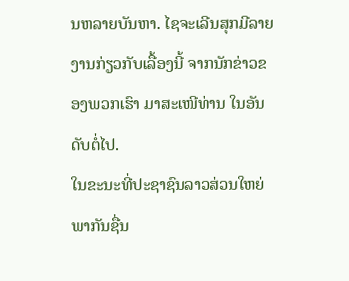ນຫລາຍບັນຫາ. ໄຊຈະເລີນສຸກມີລາຍງານກ່ຽວກັບເລື້ອງນີ້ ຈາກນັກຂ່າວຂອງພວກເຮົາ ມາສະເໜີທ່ານ ໃນອັນດັບຕໍ່ໄປ.
ໃນຂະນະທີ່ປະຊາຊົນລາວສ່ວນໃຫຍ່ ພາກັນຊື່ນ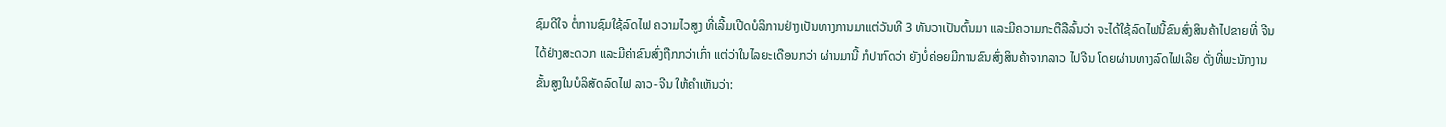ຊົມດີໃຈ ຕໍ່ການຊົມໃຊ້ລົດໄຟ ຄວາມໄວສູງ ທີ່ເລີ້ມເປີດບໍລິການຢ່າງເປັນທາງການມາແຕ່ວັນທີ 3 ທັນວາເປັນຕົ້ນມາ ແລະມີຄວາມກະຕືລືລົ້ນວ່າ ຈະໄດ້ໃຊ້ລົດໄຟນີ້ຂົນສົ່ງສິນຄ້າໄປຂາຍທີ່ ຈີນໄດ້ຢ່າງສະດວກ ແລະມີຄ່າຂົນສົ່ງຖືກກວ່າເກົ່າ ແຕ່ວ່າໃນໄລຍະເດືອນກວ່າ ຜ່ານມານີ້ ກໍປາກົດວ່າ ຍັງບໍ່ຄ່ອຍມີການຂົນສົ່ງສິນຄ້າຈາກລາວ ໄປຈີນ ໂດຍຜ່ານທາງລົດໄຟເລີຍ ດັ່ງທີ່ພະນັກງານຂັ້ນສູງໃນບໍລິສັດລົດໄຟ ລາວ-ຈີນ ໃຫ້ຄໍາເຫັນວ່າ: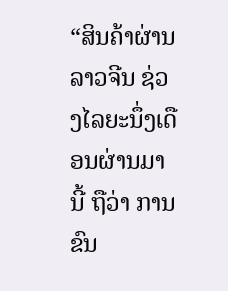“ສິນຄ້າຜ່ານລາວຈີນ ຊ່ວງໄລຍະນຶ່ງເດືອນຜ່ານມານີ້ ຖືວ່າ ການຂົນ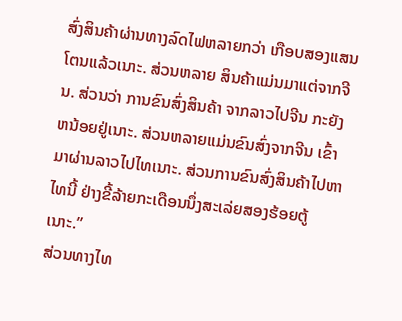ສົ່ງສິນຄ້າຜ່ານທາງລົດໄຟຫລາຍກວ່າ ເກືອບສອງແສນໂຕນແລ້ວເນາະ. ສ່ວນຫລາຍ ສິນຄ້າແມ່ນມາແຕ່ຈາກຈີນ. ສ່ວນວ່າ ການຂົນສົ່ງສິນຄ້າ ຈາກລາວໄປຈີນ ກະຍັງຫນ້ອຍຢູ່ເນາະ. ສ່ວນຫລາຍແມ່ນຂົນສົ່ງຈາກຈີນ ເຂົ້າມາຜ່ານລາວໄປໄທເນາະ. ສ່ວນການຂົນສົ່ງສິນຄ້າໄປຫາໄທນີ້ ຢ່າງຂີ້ລ້າຍກະເດືອນນຶ່ງສະເລ່ຍສອງຮ້ອຍຕູ້ເນາະ.”
ສ່ວນທາງໄທ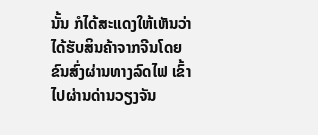ນັ້ນ ກໍໄດ້ສະແດງໃຫ້ເຫັນວ່າ ໄດ້ຮັບສິນຄ້າຈາກຈີນໂດຍຂົນສົ່ງຜ່ານທາງລົດໄຟ ເຂົ້າໄປຜ່ານດ່ານວຽງຈັນ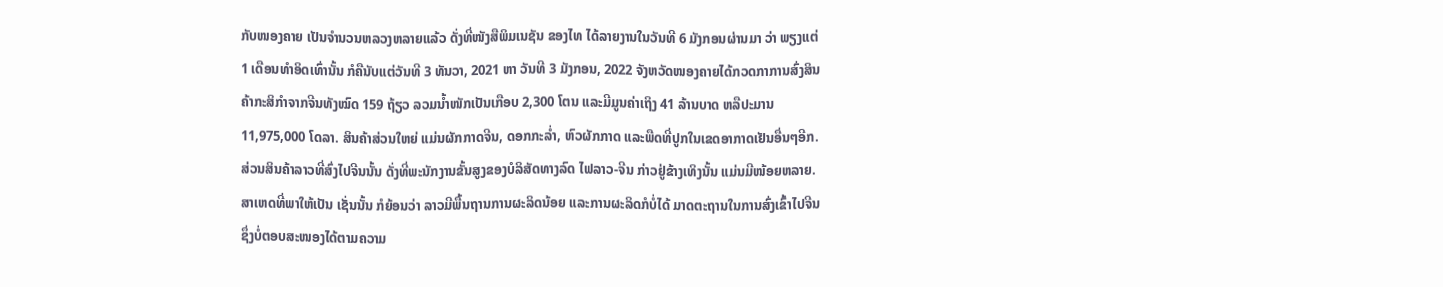ກັບໜອງຄາຍ ເປັນຈໍານວນຫລວງຫລາຍແລ້ວ ດັ່ງທີ່ໜັງສືພິມເນຊັນ ຂອງໄທ ໄດ້ລາຍງານໃນວັນທີ 6 ມັງກອນຜ່ານມາ ວ່າ ພຽງແຕ່ 1 ເດືອນທໍາອິດເທົ່ານັ້ນ ກໍຄືນັບແຕ່ວັນທີ 3 ທັນວາ, 2021 ຫາ ວັນທີ 3 ມັງກອນ, 2022 ຈັງຫວັດໜອງຄາຍໄດ້ກວດກາການສົ່ງສິນຄ້າກະສິກໍາຈາກຈີນທັງໝົດ 159 ຖ້ຽວ ລວມນໍ້າໜັກເປັນເກືອບ 2,300 ໂຕນ ແລະມີມູນຄ່າເຖິງ 41 ລ້ານບາດ ຫລືປະມານ 11,975,000 ໂດລາ. ສິນຄ້າສ່ວນໃຫຍ່ ແມ່ນຜັກກາດຈີນ, ດອກກະລໍ່າ, ຫົວຜັກກາດ ແລະພືດທີ່ປູກໃນເຂດອາກາດເຢັນອື່ນໆອີກ.
ສ່ວນສິນຄ້າລາວທີ່ສົ່ງໄປຈີນນັ້ນ ດັ່ງທີ່ພະນັກງານຂັ້ນສູງຂອງບໍລິສັດທາງລົດ ໄຟລາວ-ຈີນ ກ່າວຢູ່ຂ້າງເທິງນັ້ນ ແມ່ນມີໜ້ອຍຫລາຍ. ສາເຫດທີ່ພາໃຫ້ເປັນ ເຊັ່ນນັ້ນ ກໍຍ້ອນວ່າ ລາວມີພື້ນຖານການຜະລິດນ້ອຍ ແລະການຜະລິດກໍບໍ່ໄດ້ ມາດຕະຖານໃນການສົ່ງເຂົ້າໄປຈີນ ຊຶ່ງບໍ່ຕອບສະໜອງໄດ້ຕາມຄວາມ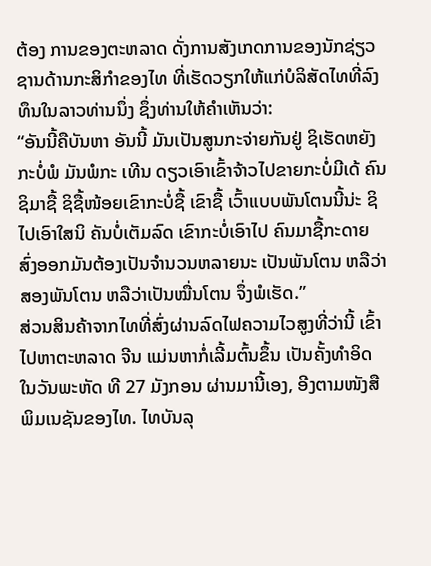ຕ້ອງ ການຂອງຕະຫລາດ ດັ່ງການສັງເກດການຂອງນັກຊ່ຽວຊານດ້ານກະສິກໍາຂອງໄທ ທີ່ເຮັດວຽກໃຫ້ແກ່ບໍລິສັດໄທທີ່ລົງທຶນໃນລາວທ່ານນຶ່ງ ຊຶ່ງທ່ານໃຫ້ຄໍາເຫັນວ່າ:
“ອັນນີ້ຄືບັນຫາ ອັນນີ້ ມັນເປັນສູນກະຈ່າຍກັນຢູ່ ຊິເຮັດຫຍັງກະບໍ່ພໍ ມັນພໍກະ ເທີນ ດຽວເອົາເຂົ້າຈ້າວໄປຂາຍກະບໍ່ມີເດ້ ຄົນຊິມາຊື້ ຊິຊື້ໜ້ອຍເຂົາກະບໍ່ຊື້ ເຂົາຊື້ ເວົ້າແບບພັນໂຕນນີ້ນ່ະ ຊິໄປເອົາໃສນິ ຄັນບໍ່ເຕັມລົດ ເຂົາກະບໍ່ເອົາໄປ ຄົນມາຊື້ກະດາຍ ສົ່ງອອກມັນຕ້ອງເປັນຈໍານວນຫລາຍນະ ເປັນພັນໂຕນ ຫລືວ່າສອງພັນໂຕນ ຫລືວ່າເປັນໝື່ນໂຕນ ຈຶ່ງພໍເຮັດ.”
ສ່ວນສິນຄ້າຈາກໄທທີ່ສົ່ງຜ່ານລົດໄຟຄວາມໄວສູງທີ່ວ່ານີ້ ເຂົ້າໄປຫາຕະຫລາດ ຈີນ ແມ່ນຫາກໍ່ເລີ້ມຕົ້ນຂຶ້ນ ເປັນຄັ້ງທໍາອິດ ໃນວັນພະຫັດ ທີ 27 ມັງກອນ ຜ່ານມານີ້ເອງ, ອີງຕາມໜັງສືພິມເນຊັນຂອງໄທ. ໄທບັນລຸ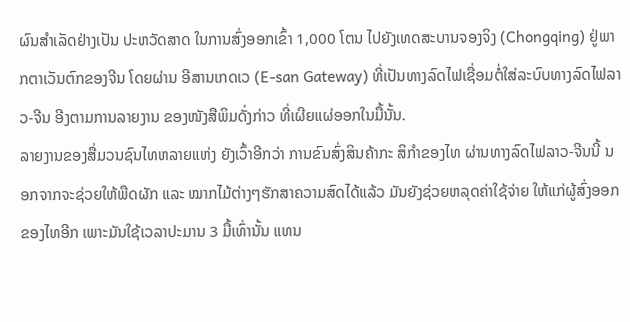ຜົນສໍາເລັດຢ່າງເປັນ ປະຫວັດສາດ ໃນການສົ່ງອອກເຂົ້າ 1,000 ໂຕນ ໄປຍັງເທດສະບານຈອງຈິງ (Chongqing) ຢູ່ພາກຕາເວັນຕົກຂອງຈີນ ໂດຍຜ່ານ ອີສານເກດເວ (E-san Gateway) ທີ່ເປັນທາງລົດໄຟເຊື່ອມຕໍ່ໃສ່ລະບົບທາງລົດໄຟລາວ-ຈີນ ອີງຕາມການລາຍງານ ຂອງໜັງສືພິມດັ່ງກ່າວ ທີ່ເຜີຍແຜ່ອອກໃນມື້ນັ້ນ.
ລາຍງານຂອງສື່ມວນຊົນໄທຫລາຍແຫ່ງ ຍັງເວົ້າອີກວ່າ ການຂົນສົ່ງສິນຄ້າກະ ສິກໍາຂອງໄທ ຜ່ານທາງລົດໄຟລາວ-ຈີນນີ້ ນອກຈາກຈະຊ່ວຍໃຫ້ພືດຜັກ ແລະ ໝາກໄມ້ຕ່າງໆຮັກສາຄວາມສົດໄດ້ແລ້ວ ມັນຍັງຊ່ວຍຫລຸດຄ່າໃຊ້ຈ່າຍ ໃຫ້ແກ່ຜູ້ສົ່ງອອກຂອງໄທອີກ ເພາະມັນໃຊ້ເວລາປະມານ 3 ມື້ເທົ່ານັ້ນ ແທນ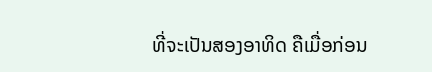ທີ່ຈະເປັນສອງອາທິດ ຄືເມື່ອກ່ອນ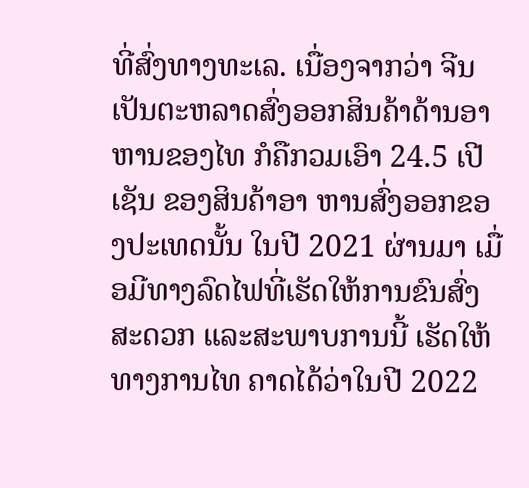ທີ່ສົ່ງທາງທະເລ. ເນື່ອງຈາກວ່າ ຈີນເປັນຕະຫລາດສົ່ງອອກສິນຄ້າດ້ານອາຫານຂອງໄທ ກໍຄືກວມເອົາ 24.5 ເປີເຊັນ ຂອງສິນຄ້າອາ ຫານສົ່ງອອກຂອງປະເທດນັ້ນ ໃນປີ 2021 ຜ່ານມາ ເມື່ອມີທາງລົດໄຟທີ່ເຮັດໃຫ້ການຂົນສົ່ງສະດວກ ແລະສະພາບການນີ້ ເຮັດໃຫ້ທາງການໄທ ຄາດໄດ້ວ່າໃນປີ 2022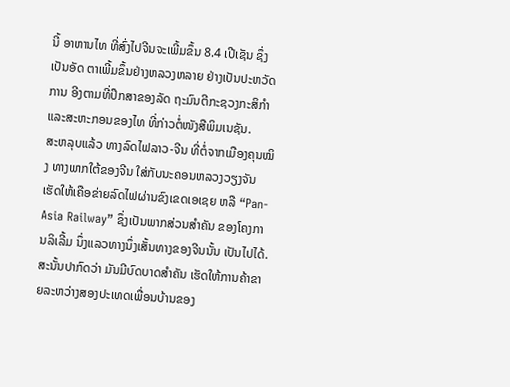ນີ້ ອາຫານໄທ ທີ່ສົ່ງໄປຈີນຈະເພີ້ມຂຶ້ນ 8.4 ເປີເຊັນ ຊຶ່ງເປັນອັດ ຕາເພີ້ມຂຶ້ນຢ່າງຫລວງຫລາຍ ຢ່າງເປັນປະຫວັດການ ອີງຕາມທີ່ປຶກສາຂອງລັດ ຖະມົນຕີກະຊວງກະສິກໍາ ແລະສະຫະກອນຂອງໄທ ທີ່ກ່າວຕໍ່ໜັງສືພິມເນຊັນ.
ສະຫລຸບແລ້ວ ທາງລົດໄຟລາວ-ຈີນ ທີ່ຕໍ່ຈາກເມືອງຄຸນໝິງ ທາງພາກໃຕ້ຂອງຈີນ ໃສ່ກັບນະຄອນຫລວງວຽງຈັນເຮັດໃຫ້ເຄືອຂ່າຍລົດໄຟຜ່ານຂົງເຂດເອເຊຍ ຫລື “Pan-Asia Railway” ຊຶ່ງເປັນພາກສ່ວນສໍາຄັນ ຂອງໂຄງການລິເລີ້ມ ນຶ່ງແລວທາງນຶ່ງເສັ້ນທາງຂອງຈີນນັ້ນ ເປັນໄປໄດ້. ສະນັ້ນປາກົດວ່າ ມັນມີບົດບາດສໍາຄັນ ເຮັດໃຫ້ການຄ້າຂາຍລະຫວ່າງສອງປະເທດເພື່ອນບ້ານຂອງ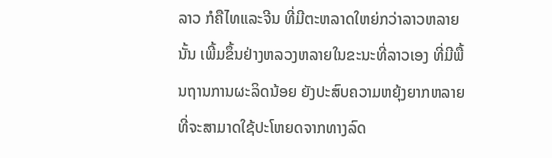ລາວ ກໍຄືໄທແລະຈີນ ທີ່ມີຕະຫລາດໃຫຍ່ກວ່າລາວຫລາຍນັ້ນ ເພີ້ມຂຶ້ນຢ່າງຫລວງຫລາຍໃນຂະນະທີ່ລາວເອງ ທີ່ມີພື້ນຖານການຜະລິດນ້ອຍ ຍັງປະສົບຄວາມຫຍຸ້ງຍາກຫລາຍ ທີ່ຈະສາມາດໃຊ້ປະໂຫຍດຈາກທາງລົດ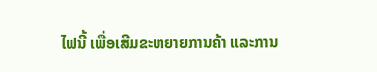ໄຟນີ້ ເພື່ອເສີມຂະຫຍາຍການຄ້າ ແລະການ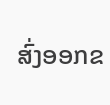ສົ່ງອອກຂ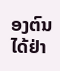ອງຕົນໄດ້ຢ່າ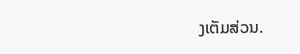ງເຕັມສ່ວນ.